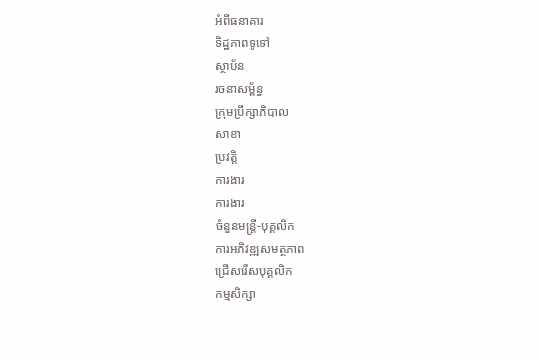អំពីធនាគារ
ទិដ្ឋភាពទូទៅ
ស្ថាប័ន
រចនាសម្ព័ន្ធ
ក្រុមប្រឹក្សាភិបាល
សាខា
ប្រវត្តិ
ការងារ
ការងារ
ចំនួនមន្ត្រី-បុគ្គលិក
ការអភិវឌ្ឍសមត្ថភាព
ជ្រើសរើសបុគ្គលិក
កម្មសិក្សា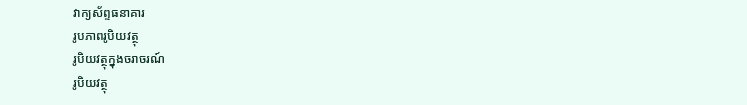វាក្យស័ព្ទធនាគារ
រូបភាពរូបិយវត្ថុ
រូបិយវត្ថុក្នុងចរាចរណ៍
រូបិយវត្ថុ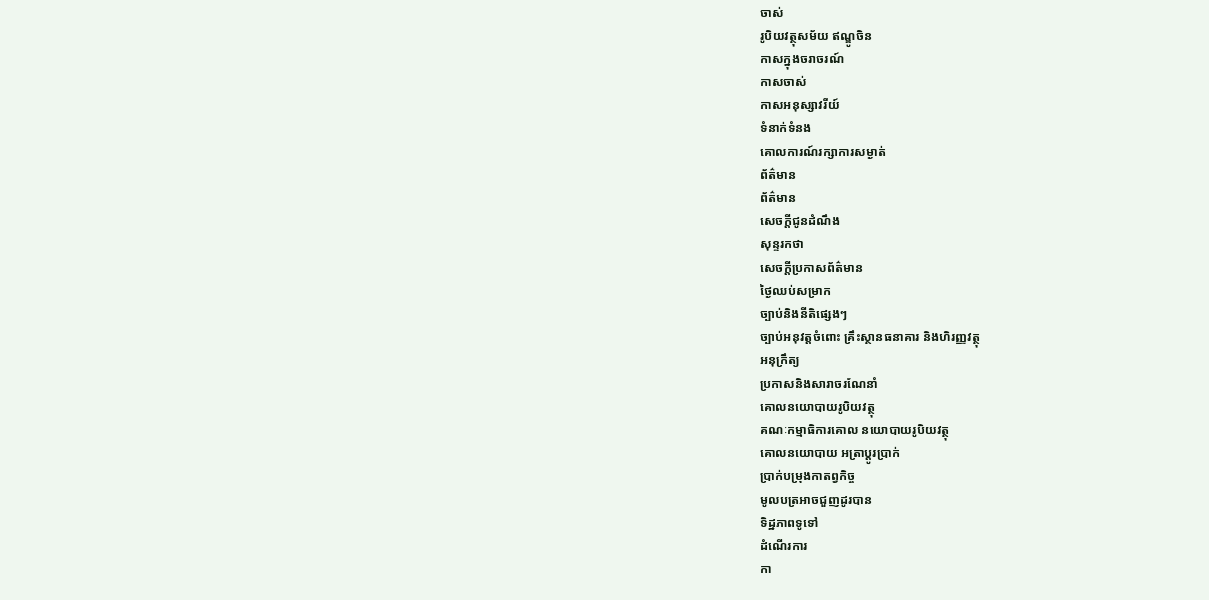ចាស់
រូបិយវត្ថុសម័យ ឥណ្ឌូចិន
កាសក្នុងចរាចរណ៍
កាសចាស់
កាសអនុស្សាវរីយ៍
ទំនាក់ទំនង
គោលការណ៍រក្សាការសម្ងាត់
ព័ត៌មាន
ព័ត៌មាន
សេចក្តីជូនដំណឹង
សុន្ទរកថា
សេចក្តីប្រកាសព័ត៌មាន
ថ្ងៃឈប់សម្រាក
ច្បាប់និងនីតិផ្សេងៗ
ច្បាប់អនុវត្តចំពោះ គ្រឹះស្ថានធនាគារ និងហិរញ្ញវត្ថុ
អនុក្រឹត្យ
ប្រកាសនិងសារាចរណែនាំ
គោលនយោបាយរូបិយវត្ថុ
គណៈកម្មាធិការគោល នយោបាយរូបិយវត្ថុ
គោលនយោបាយ អត្រាប្តូរប្រាក់
ប្រាក់បម្រុងកាតព្វកិច្ច
មូលបត្រអាចជួញដូរបាន
ទិដ្ឋភាពទូទៅ
ដំណើរការ
កា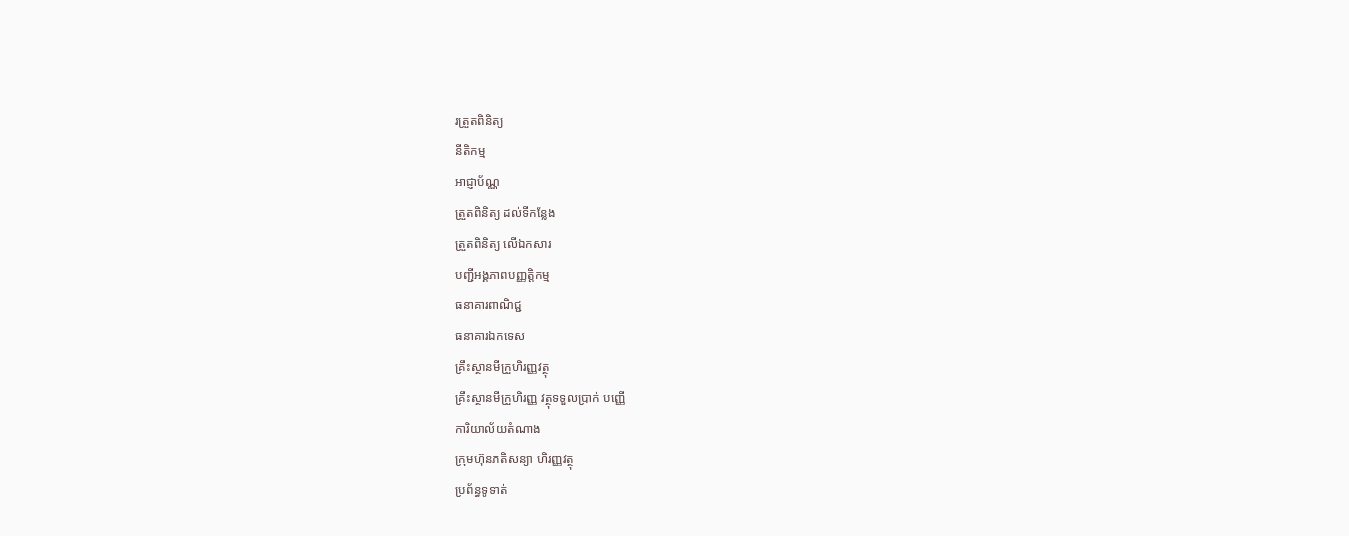រត្រួតពិនិត្យ
នីតិកម្ម
អាជ្ញាប័ណ្ណ
ត្រួតពិនិត្យ ដល់ទីកន្លែង
ត្រួតពិនិត្យ លើឯកសារ
បញ្ជីអង្គភាពបញ្ញត្តិកម្ម
ធនាគារពាណិជ្ជ
ធនាគារឯកទេស
គ្រឹះស្ថានមីក្រួហិរញ្ញវត្ថុ
គ្រឹះស្ថានមីក្រួហិរញ្ញ វត្ថុទទួលប្រាក់ បញ្ញើ
ការិយាល័យតំណាង
ក្រុមហ៊ុនភតិសន្យា ហិរញ្ញវត្ថុ
ប្រព័ន្ធទូទាត់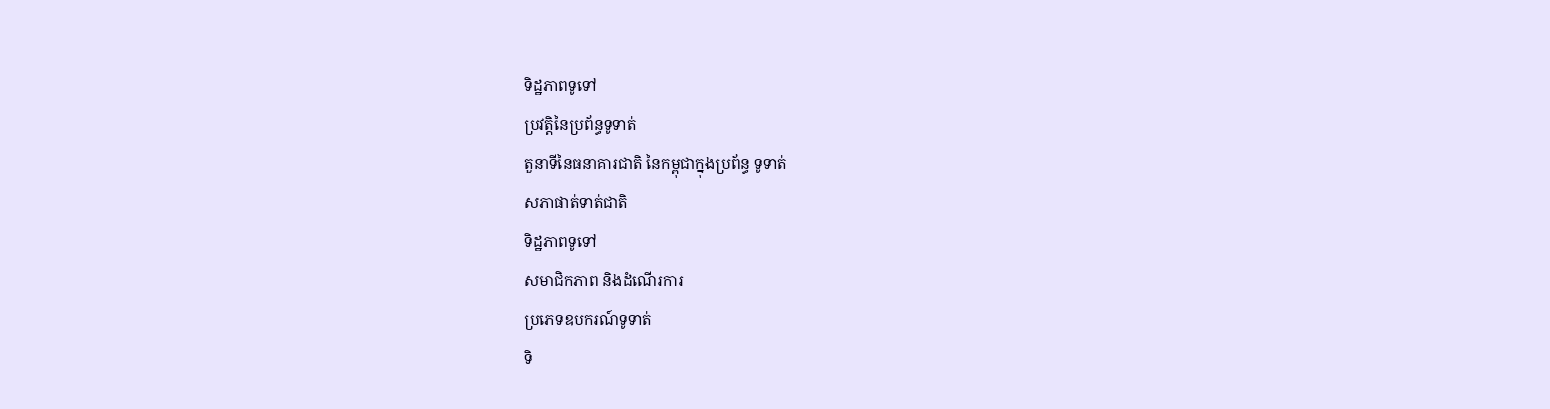ទិដ្ឋភាពទូទៅ
ប្រវត្តិនៃប្រព័ន្ធទូទាត់
តួនាទីនៃធនាគារជាតិ នៃកម្ពុជាក្នុងប្រព័ន្ធ ទូទាត់
សភាផាត់ទាត់ជាតិ
ទិដ្ឋភាពទូទៅ
សមាជិកភាព និងដំណើរការ
ប្រភេទឧបករណ៍ទូទាត់
ទិ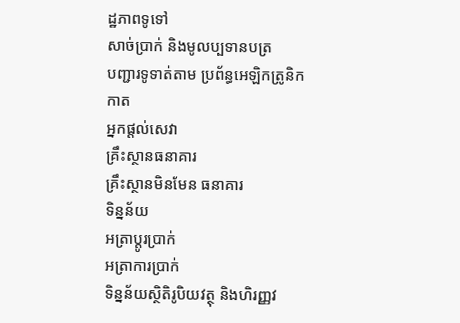ដ្ឋភាពទូទៅ
សាច់ប្រាក់ និងមូលប្បទានបត្រ
បញ្ជារទូទាត់តាម ប្រព័ន្ធអេឡិកត្រូនិក
កាត
អ្នកផ្តល់សេវា
គ្រឹះស្ថានធនាគារ
គ្រឹះស្ថានមិនមែន ធនាគារ
ទិន្នន័យ
អត្រាប្តូរបា្រក់
អត្រាការប្រាក់
ទិន្នន័យស្ថិតិរូបិយវត្ថុ និងហិរញ្ញវ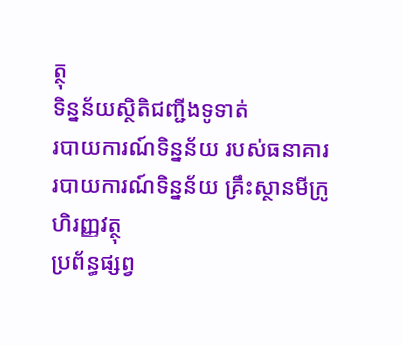ត្ថុ
ទិន្នន័យស្ថិតិជញ្ជីងទូទាត់
របាយការណ៍ទិន្នន័យ របស់ធនាគារ
របាយការណ៍ទិន្នន័យ គ្រឹះស្ថានមីក្រូហិរញ្ញវត្ថុ
ប្រព័ន្ធផ្សព្វ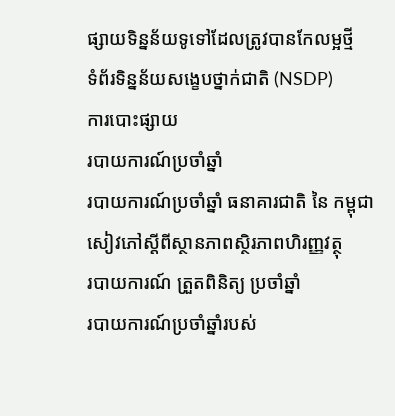ផ្សាយទិន្នន័យទូទៅដែលត្រូវបានកែលម្អថ្មី
ទំព័រទិន្នន័យសង្ខេបថ្នាក់ជាតិ (NSDP)
ការបោះផ្សាយ
របាយការណ៍ប្រចាំឆ្នាំ
របាយការណ៍ប្រចាំឆ្នាំ ធនាគារជាតិ នៃ កម្ពុជា
សៀវភៅស្តីពីស្ថានភាពស្ថិរភាពហិរញ្ញវត្ថុ
របាយការណ៍ ត្រួតពិនិត្យ ប្រចាំឆ្នាំ
របាយការណ៍ប្រចាំឆ្នាំរបស់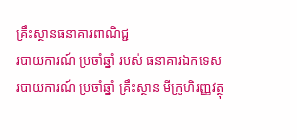គ្រឹះស្ថានធនាគារពាណិជ្ជ
របាយការណ៍ ប្រចាំឆ្នាំ របស់ ធនាគារឯកទេស
របាយការណ៍ ប្រចាំឆ្នាំ គ្រឹះស្ថាន មីក្រូហិរញ្ញវត្ថុ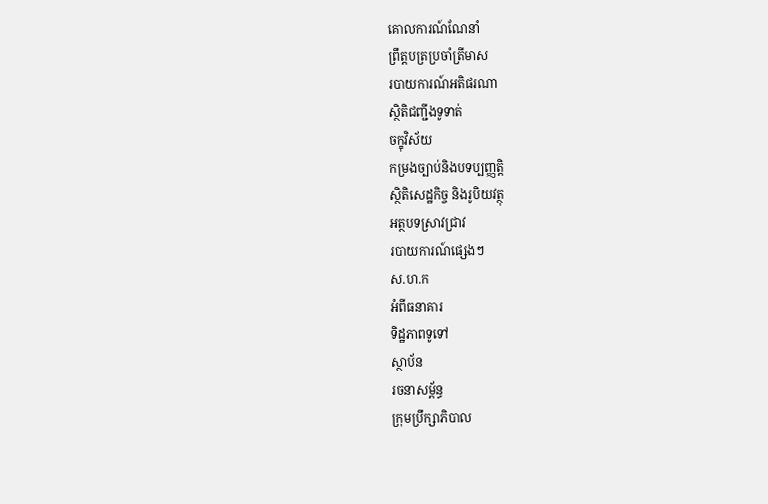គោលការណ៍ណែនាំ
ព្រឹត្តបត្រប្រចាំត្រីមាស
របាយការណ៍អតិផរណា
ស្ថិតិជញ្ជីងទូទាត់
ចក្ខុវិស័យ
កម្រងច្បាប់និងបទប្បញ្ញត្តិ
ស្ថិតិសេដ្ឋកិច្ច និងរូបិយវត្ថុ
អត្ថបទស្រាវជ្រាវ
របាយការណ៍ផ្សេងៗ
ស.ហ.ក
អំពីធនាគារ
ទិដ្ឋភាពទូទៅ
ស្ថាប័ន
រចនាសម្ព័ន្ធ
ក្រុមប្រឹក្សាភិបាល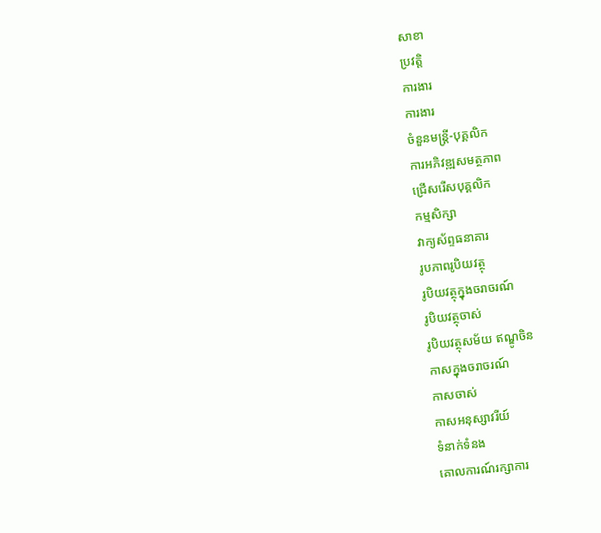សាខា
ប្រវត្តិ
ការងារ
ការងារ
ចំនួនមន្ត្រី-បុគ្គលិក
ការអភិវឌ្ឍសមត្ថភាព
ជ្រើសរើសបុគ្គលិក
កម្មសិក្សា
វាក្យស័ព្ទធនាគារ
រូបភាពរូបិយវត្ថុ
រូបិយវត្ថុក្នុងចរាចរណ៍
រូបិយវត្ថុចាស់
រូបិយវត្ថុសម័យ ឥណ្ឌូចិន
កាសក្នុងចរាចរណ៍
កាសចាស់
កាសអនុស្សាវរីយ៍
ទំនាក់ទំនង
គោលការណ៍រក្សាការ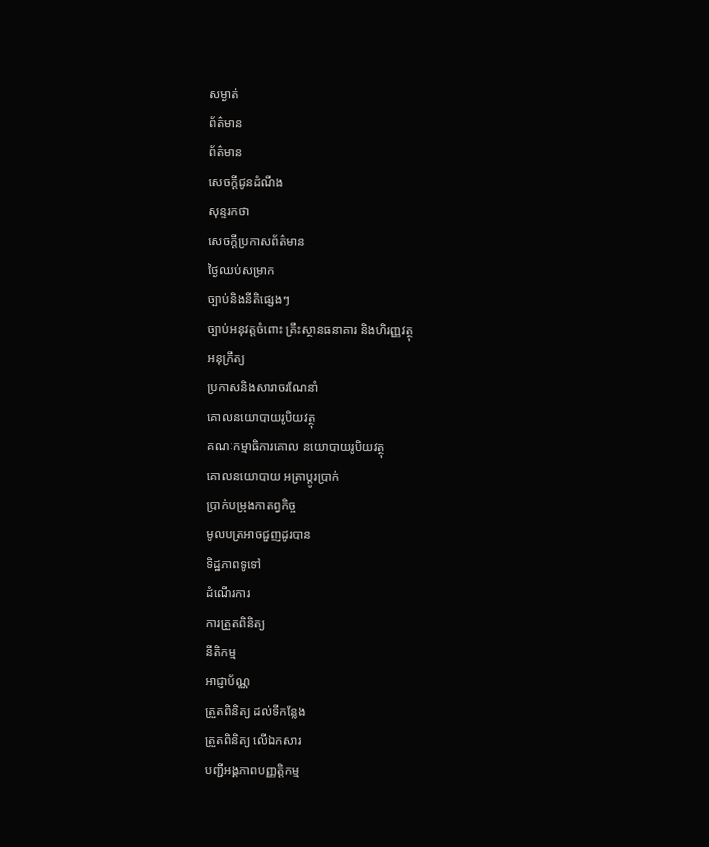សម្ងាត់
ព័ត៌មាន
ព័ត៌មាន
សេចក្តីជូនដំណឹង
សុន្ទរកថា
សេចក្តីប្រកាសព័ត៌មាន
ថ្ងៃឈប់សម្រាក
ច្បាប់និងនីតិផ្សេងៗ
ច្បាប់អនុវត្តចំពោះ គ្រឹះស្ថានធនាគារ និងហិរញ្ញវត្ថុ
អនុក្រឹត្យ
ប្រកាសនិងសារាចរណែនាំ
គោលនយោបាយរូបិយវត្ថុ
គណៈកម្មាធិការគោល នយោបាយរូបិយវត្ថុ
គោលនយោបាយ អត្រាប្តូរប្រាក់
ប្រាក់បម្រុងកាតព្វកិច្ច
មូលបត្រអាចជួញដូរបាន
ទិដ្ឋភាពទូទៅ
ដំណើរការ
ការត្រួតពិនិត្យ
នីតិកម្ម
អាជ្ញាប័ណ្ណ
ត្រួតពិនិត្យ ដល់ទីកន្លែង
ត្រួតពិនិត្យ លើឯកសារ
បញ្ជីអង្គភាពបញ្ញត្តិកម្ម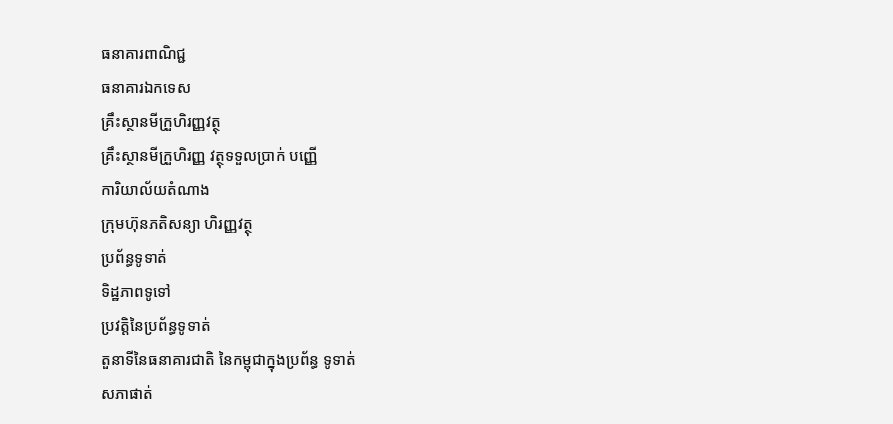ធនាគារពាណិជ្ជ
ធនាគារឯកទេស
គ្រឹះស្ថានមីក្រួហិរញ្ញវត្ថុ
គ្រឹះស្ថានមីក្រួហិរញ្ញ វត្ថុទទួលប្រាក់ បញ្ញើ
ការិយាល័យតំណាង
ក្រុមហ៊ុនភតិសន្យា ហិរញ្ញវត្ថុ
ប្រព័ន្ធទូទាត់
ទិដ្ឋភាពទូទៅ
ប្រវត្តិនៃប្រព័ន្ធទូទាត់
តួនាទីនៃធនាគារជាតិ នៃកម្ពុជាក្នុងប្រព័ន្ធ ទូទាត់
សភាផាត់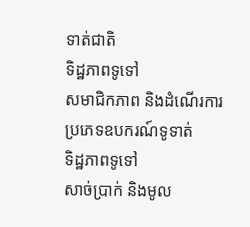ទាត់ជាតិ
ទិដ្ឋភាពទូទៅ
សមាជិកភាព និងដំណើរការ
ប្រភេទឧបករណ៍ទូទាត់
ទិដ្ឋភាពទូទៅ
សាច់ប្រាក់ និងមូល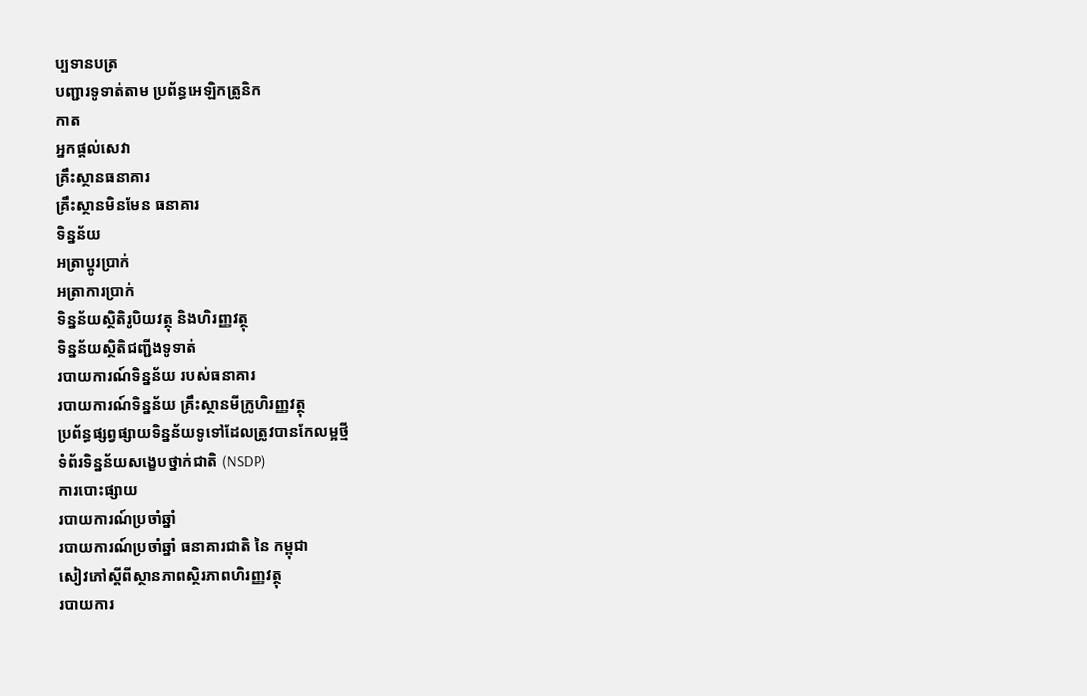ប្បទានបត្រ
បញ្ជារទូទាត់តាម ប្រព័ន្ធអេឡិកត្រូនិក
កាត
អ្នកផ្តល់សេវា
គ្រឹះស្ថានធនាគារ
គ្រឹះស្ថានមិនមែន ធនាគារ
ទិន្នន័យ
អត្រាប្តូរបា្រក់
អត្រាការប្រាក់
ទិន្នន័យស្ថិតិរូបិយវត្ថុ និងហិរញ្ញវត្ថុ
ទិន្នន័យស្ថិតិជញ្ជីងទូទាត់
របាយការណ៍ទិន្នន័យ របស់ធនាគារ
របាយការណ៍ទិន្នន័យ គ្រឹះស្ថានមីក្រូហិរញ្ញវត្ថុ
ប្រព័ន្ធផ្សព្វផ្សាយទិន្នន័យទូទៅដែលត្រូវបានកែលម្អថ្មី
ទំព័រទិន្នន័យសង្ខេបថ្នាក់ជាតិ (NSDP)
ការបោះផ្សាយ
របាយការណ៍ប្រចាំឆ្នាំ
របាយការណ៍ប្រចាំឆ្នាំ ធនាគារជាតិ នៃ កម្ពុជា
សៀវភៅស្តីពីស្ថានភាពស្ថិរភាពហិរញ្ញវត្ថុ
របាយការ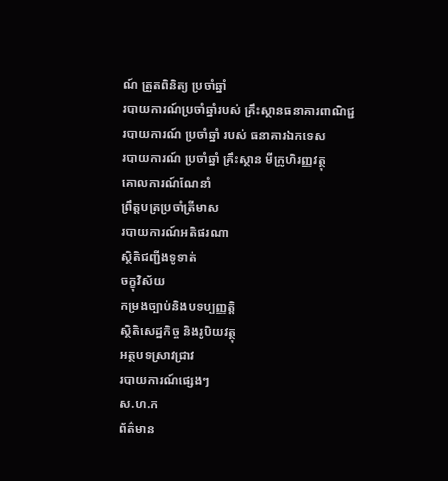ណ៍ ត្រួតពិនិត្យ ប្រចាំឆ្នាំ
របាយការណ៍ប្រចាំឆ្នាំរបស់ គ្រឹះស្ថានធនាគារពាណិជ្ជ
របាយការណ៍ ប្រចាំឆ្នាំ របស់ ធនាគារឯកទេស
របាយការណ៍ ប្រចាំឆ្នាំ គ្រឹះស្ថាន មីក្រូហិរញ្ញវត្ថុ
គោលការណ៍ណែនាំ
ព្រឹត្តបត្រប្រចាំត្រីមាស
របាយការណ៍អតិផរណា
ស្ថិតិជញ្ជីងទូទាត់
ចក្ខុវិស័យ
កម្រងច្បាប់និងបទប្បញ្ញត្តិ
ស្ថិតិសេដ្ឋកិច្ច និងរូបិយវត្ថុ
អត្ថបទស្រាវជ្រាវ
របាយការណ៍ផ្សេងៗ
ស.ហ.ក
ព័ត៌មាន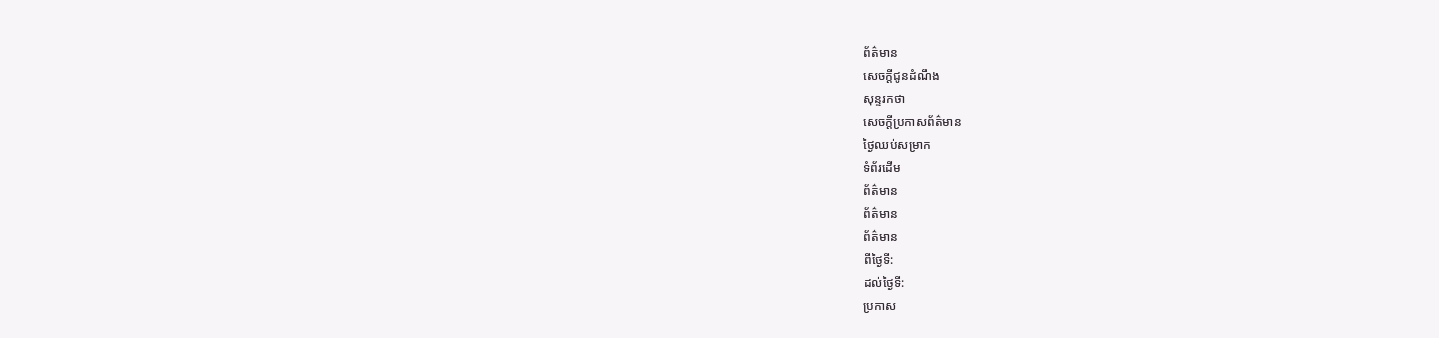ព័ត៌មាន
សេចក្តីជូនដំណឹង
សុន្ទរកថា
សេចក្តីប្រកាសព័ត៌មាន
ថ្ងៃឈប់សម្រាក
ទំព័រដើម
ព័ត៌មាន
ព័ត៌មាន
ព័ត៌មាន
ពីថ្ងៃទី:
ដល់ថ្ងៃទី:
ប្រកាស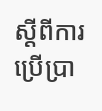ស្តីពីការប្រើប្រា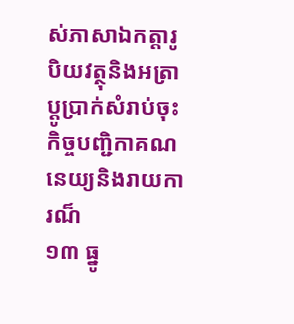ស់ភាសាឯកត្តារូបិយវត្ថុនិងអត្រាប្តូប្រាក់សំរាប់ចុះកិច្ចបញ្ជិកាគណនេយ្យនិងរាយការណ៏
១៣ ធ្នូ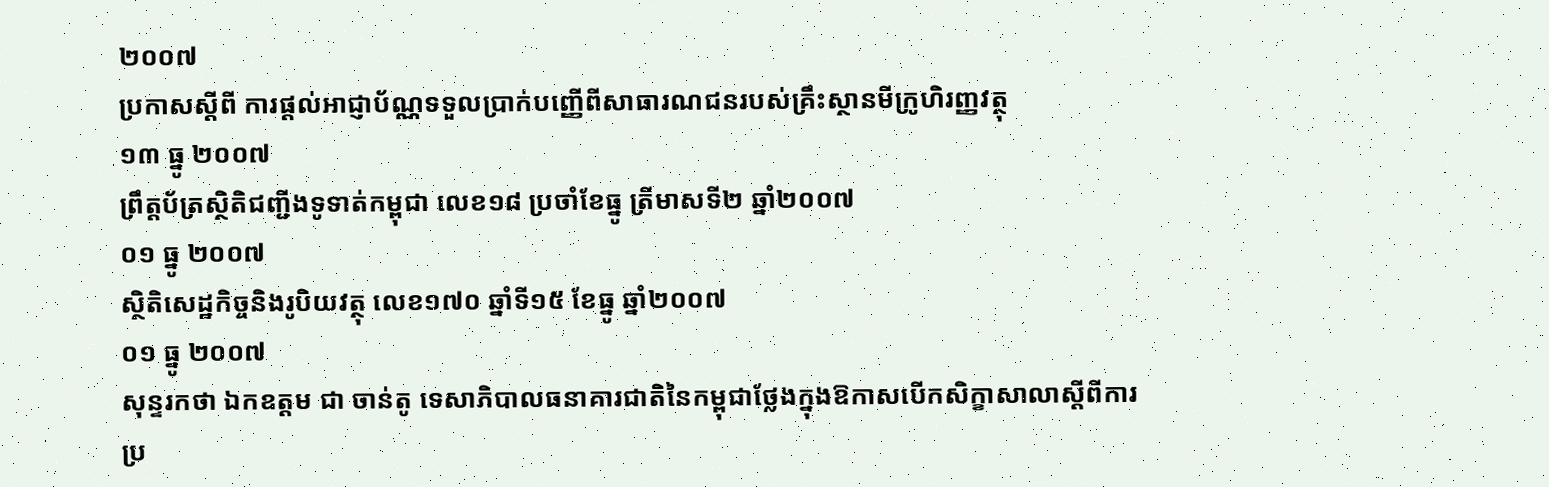២០០៧
ប្រកាសស្តីពី ការផ្តល់អាជ្ញាប័ណ្ណទទួលប្រាក់បញ្ញើពីសាធារណជនរបស់គ្រឹះស្ថានមីក្រូហិរញ្ញវត្ថុ
១៣ ធ្នូ ២០០៧
ព្រឹត្តប័ត្រស្ថិតិជញ្ជីងទូទាត់កម្ពុជា លេខ១៨ ប្រចាំខែធ្នូ ត្រីមាសទី២ ឆ្នាំ២០០៧
០១ ធ្នូ ២០០៧
ស្ថិតិសេដ្ឋកិច្ចនិងរូបិយវត្ថុ លេខ១៧០ ឆ្នាំទី១៥ ខែធ្នូ ឆ្នាំ២០០៧
០១ ធ្នូ ២០០៧
សុន្ទរកថា ឯកឧត្តម ជា ចាន់តូ ទេសាភិបាលធនាគារជាតិនៃកម្ពុជាថ្លែងក្នុងឱកាសបើកសិក្ខាសាលាស្តីពីការប្រ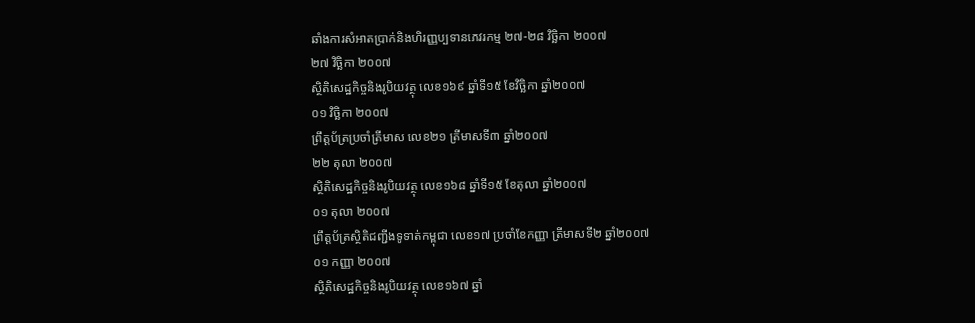ឆាំងការសំអាតប្រាក់និងហិរញ្ញប្បទានភេវរកម្ម ២៧-២៨ វិច្ឆិកា ២០០៧
២៧ វិចិ្ឆកា ២០០៧
ស្ថិតិសេដ្ឋកិច្ចនិងរូបិយវត្ថុ លេខ១៦៩ ឆ្នាំទី១៥ ខែវិច្ឆិកា ឆ្នាំ២០០៧
០១ វិចិ្ឆកា ២០០៧
ព្រឹត្តប័ត្រប្រចាំត្រីមាស លេខ២១ ត្រីមាសទី៣ ឆ្នាំ២០០៧
២២ តុលា ២០០៧
ស្ថិតិសេដ្ឋកិច្ចនិងរូបិយវត្ថុ លេខ១៦៨ ឆ្នាំទី១៥ ខែតុលា ឆ្នាំ២០០៧
០១ តុលា ២០០៧
ព្រឹត្តប័ត្រស្ថិតិជញ្ជីងទូទាត់កម្ពុជា លេខ១៧ ប្រចាំខែកញ្ញា ត្រីមាសទី២ ឆ្នាំ២០០៧
០១ កញ្ញា ២០០៧
ស្ថិតិសេដ្ឋកិច្ចនិងរូបិយវត្ថុ លេខ១៦៧ ឆ្នាំ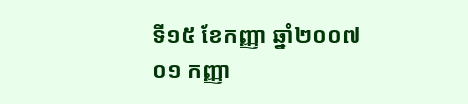ទី១៥ ខែកញ្ញា ឆ្នាំ២០០៧
០១ កញ្ញា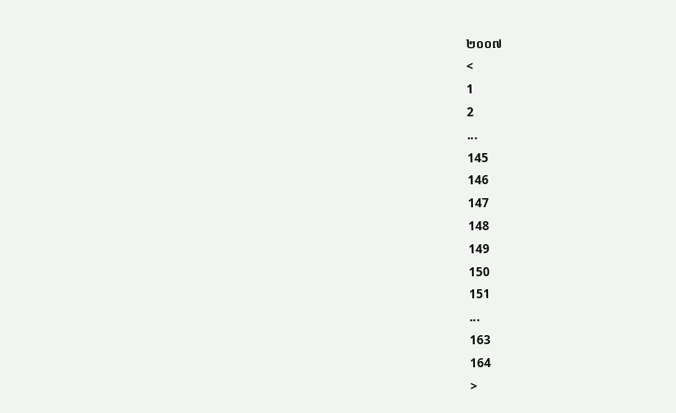២០០៧
<
1
2
...
145
146
147
148
149
150
151
...
163
164
>